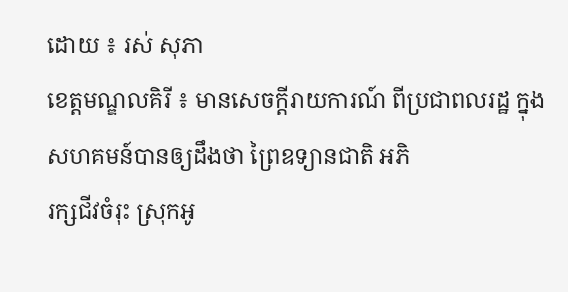ដោយ ៖ រស់ សុភា
ខេត្តមណ្ឌលគិរី ៖ មានសេចក្តីរាយការណ៍ ពីប្រជាពលរដ្ឋ ក្នុងសហគមន៍បានឲ្យដឹងថា ព្រៃឧទ្យានជាតិ អភិ
រក្សជីវចំរុះ ស្រុកអូ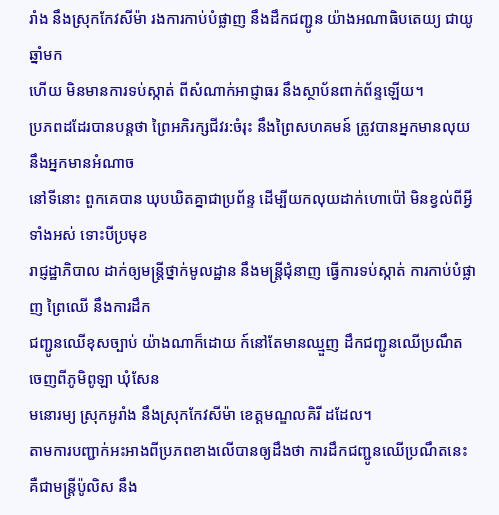រាំង នឹងស្រុកកែវសីម៉ា រងការកាប់បំផ្លាញ នឹងដឹកជញ្ជូន យ៉ាងអណាធិបតេយ្យ ជាយូឆ្នាំមក
ហើយ មិនមានការទប់ស្កាត់ ពីសំណាក់អាជ្ញាធរ នឹងស្ថាប័នពាក់ព័ន្ទឡើយ។
ប្រភពដដែរបានបន្តថា ព្រៃអភិរក្សជីវរ:ចំរុះ នឹងព្រៃសហគមន៍ ត្រូវបានអ្នកមានលុយ នឹងអ្នកមានអំណាច
នៅទីនោះ ពួកគេបាន ឃុបឃិតគ្នាជាប្រព័ន្ទ ដើម្បីយកលុយដាក់ហោប៉ៅ មិនខ្វល់ពីអ្វីទាំងអស់ ទោះបីប្រមុខ
រាជ្ញដ្ឋាភិបាល ដាក់ឲ្យមន្ត្រីថ្នាក់មូលដ្ឋាន នឹងមន្ត្រីជុំនាញ ធ្វើការទប់ស្កាត់ ការកាប់បំផ្លាញ ព្រៃឈើ នឹងការដឹក
ជញ្ជូនឈើខុសច្បាប់ យ៉ាងណាក៏ដោយ ក៍នៅតែមានឈ្មួញ ដឹកជញ្ជូនឈើប្រណឹត ចេញពីភូមិពូឡា ឃុំសែន
មនោរម្យ ស្រុកអូរាំង នឹងស្រុកកែវសីម៉ា ខេត្តមណ្ឌលគិរី ដដែល។
តាមការបញ្ជាក់អះអាងពីប្រភពខាងលើបានឲ្យដឹងថា ការដឹកជញ្ជូនឈើប្រណឹតនេះ គឺជាមន្ត្រីប៉ូលិស នឹង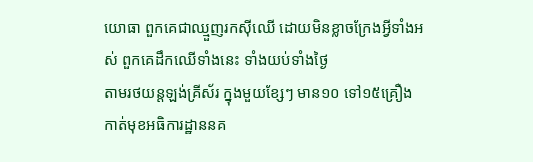យោធា ពួកគេជាឈ្មួញរកស៊ីឈើ ដោយមិនខ្លាចក្រែងអ្វីទាំងអស់ ពួកគេដឹកឈើទាំងនេះ ទាំងយប់ទាំងថ្ងៃ
តាមរថយន្តឡង់គ្រីស័រ ក្នុងមួយខ្សែៗ មាន១០ ទៅ១៥គ្រឿង កាត់មុខអធិការដ្ឋាននគ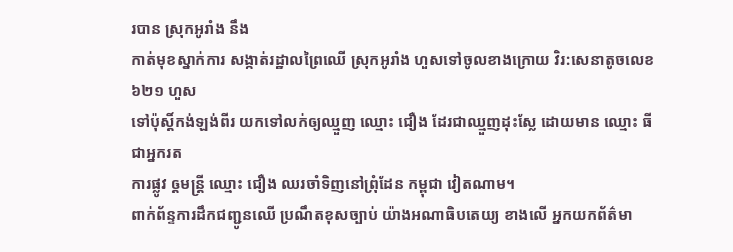របាន ស្រុកអូរាំង នឹង
កាត់មុខស្នាក់ការ សង្កាត់រដ្ឋាលព្រៃឈើ ស្រុកអូរាំង ហួសទៅចូលខាងក្រោយ វិរ:សេនាតូចលេខ៦២១ ហួស
ទៅប៉ុស្តិ៍កង់ឡង់ពីរ យកទៅលក់ឲ្យឈ្មួញ ឈ្មោះ ជឿង ដែរជាឈ្មួញដុះស្លែ ដោយមាន ឈ្មោះ ធី ជាអ្នករត
ការផ្លូវ ឲ្តមន្ត្រី ឈ្មោះ ជឿង ឈរចាំទិញនៅព្រុំដែន កម្ពុជា វៀតណាម។
ពាក់ព័ន្ទការដឹកជញ្ជូនឈើ ប្រណឹតខុសច្បាប់ យ៉ាងអណាធិបតេយ្យ ខាងលើ អ្នកយកព័ត៌មា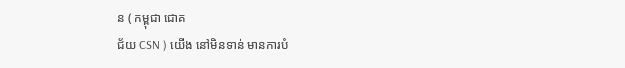ន ( កម្ពុជា ជោគ
ជ័យ CSN ) យើង នៅមិនទាន់ មានការបំ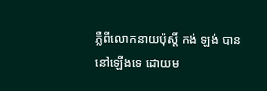ភ្លឺពីលោកនាយប៉ុស្តិ៍ កង់ ឡង់ បាននៅឡើងទេ ដោយម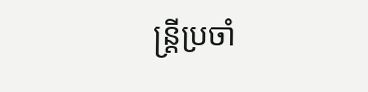ន្ត្រីប្រចាំ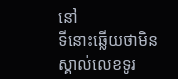នៅ
ទីនោះឆ្លើយថាមិនស្គាល់លេខទូរ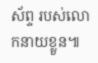ស័ព្ទ របស់លោកនាយខ្លួន៕